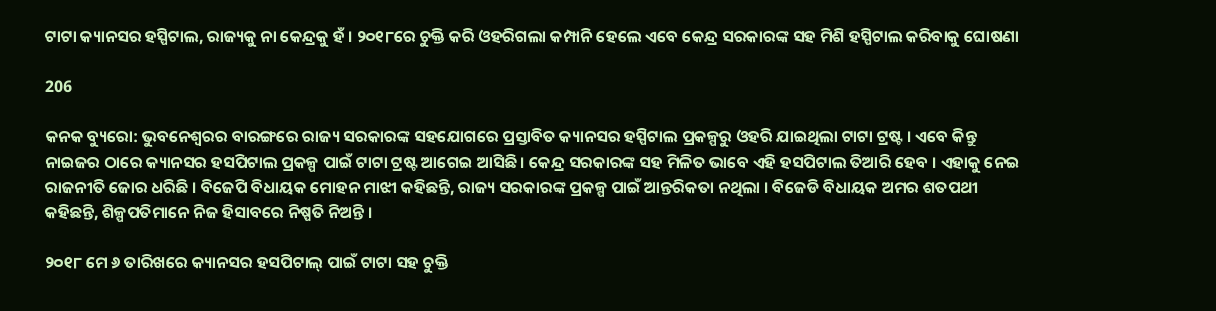ଟାଟା କ୍ୟାନସର ହସ୍ପିଟାଲ, ରାଜ୍ୟକୁ ନା କେନ୍ଦ୍ରକୁ ହଁ । ୨୦୧୮ରେ ଚୁକ୍ତି କରି ଓହରିଗଲା କମ୍ପାନି ହେଲେ ଏବେ କେନ୍ଦ୍ର ସରକାରଙ୍କ ସହ ମିଶି ହସ୍ପିଟାଲ କରିବାକୁ ଘୋଷଣା

206

କନକ ବ୍ୟୁରୋ: ଭୁବନେଶ୍ୱରର ବାରଙ୍ଗରେ ରାଜ୍ୟ ସରକାରଙ୍କ ସହଯୋଗରେ ପ୍ରସ୍ତାବିତ କ୍ୟାନସର ହସ୍ପିଟାଲ ପ୍ରକଳ୍ପରୁ ଓହରି ଯାଇଥିଲା ଟାଟା ଟ୍ରଷ୍ଟ । ଏବେ କିନ୍ତୁ ନାଇଜର ଠାରେ କ୍ୟାନସର ହସପିଟାଲ ପ୍ରକଳ୍ପ ପାଇଁ ଟାଟା ଟ୍ରଷ୍ଟ ଆଗେଇ ଆସିଛି । କେନ୍ଦ୍ର ସରକାରଙ୍କ ସହ ମିଳିତ ଭାବେ ଏହି ହସପିଟାଲ ତିଆରି ହେବ । ଏହାକୁ ନେଇ ରାଜନୀତି ଜୋର ଧରିଛି । ବିଜେପି ବିଧାୟକ ମୋହନ ମାଝୀ କହିଛନ୍ତି, ରାଜ୍ୟ ସରକାରଙ୍କ ପ୍ରକଳ୍ପ ପାଇଁ ଆନ୍ତରିକତା ନଥିଲା । ବିଜେଡି ବିଧାୟକ ଅମର ଶତପଥୀ କହିଛନ୍ତି, ଶିଳ୍ପପତିମାନେ ନିଜ ହିସାବରେ ନିଷ୍ପତି ନିଅନ୍ତି ।

୨୦୧୮ ମେ ୬ ତାରିଖରେ କ୍ୟାନସର ହସପିଟାଲ୍ ପାଇଁ ଟାଟା ସହ ଚୁକ୍ତି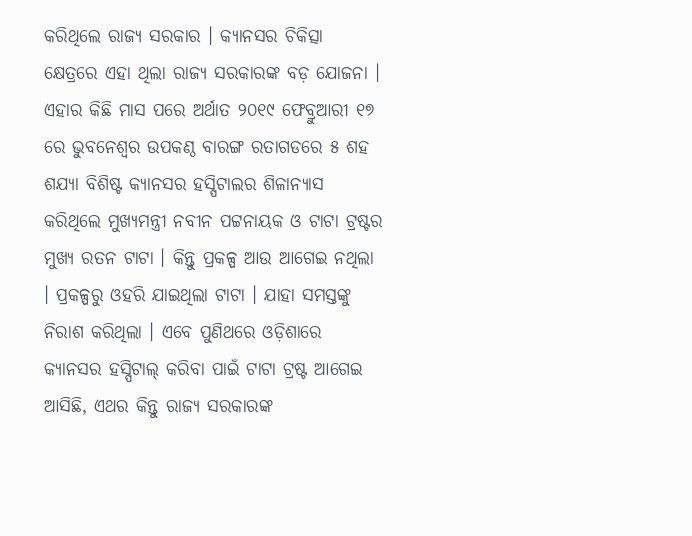କରିଥିଲେ ରାଜ୍ୟ ସରକାର । କ୍ୟାନସର ଚିକିତ୍ସା କ୍ଷେତ୍ରରେ ଏହା ଥିଲା ରାଜ୍ୟ ସରକାରଙ୍କ ବଡ଼ ଯୋଜନା । ଏହାର କିଛି ମାସ ପରେ ଅର୍ଥାତ ୨୦୧୯ ଫେବ୍ରୁଆରୀ ୧୭ ରେ ଭୁବନେଶ୍ୱର ଉପକଣ୍ଠ ବାରଙ୍ଗ ରତାଗଡରେ ୫ ଶହ ଶଯ୍ୟା ବିଶିଷ୍ଟ କ୍ୟାନସର ହସ୍ପିଟାଲର ଶିଳାନ୍ୟାସ କରିଥିଲେ ମୁଖ୍ୟମନ୍ତ୍ରୀ ନବୀନ ପଟ୍ଟନାୟକ ଓ ଟାଟା ଟ୍ରଷ୍ଟର ମୁଖ୍ୟ ରତନ ଟାଟା । କିନ୍ତୁ ପ୍ରକଳ୍ପ ଆଉ ଆଗେଇ ନଥିଲା । ପ୍ରକଳ୍ପରୁ ଓହରି ଯାଇଥିଲା ଟାଟା । ଯାହା ସମସ୍ତଙ୍କୁ ନିରାଶ କରିଥିଲା । ଏବେ ପୁଣିଥରେ ଓଡ଼ିଶାରେ କ୍ୟାନସର ହସ୍ପିଟାଲ୍ କରିବା ପାଇଁ ଟାଟା ଟ୍ରଷ୍ଟ ଆଗେଇ ଆସିଛି, ଏଥର କିନ୍ତୁ ରାଜ୍ୟ ସରକାରଙ୍କ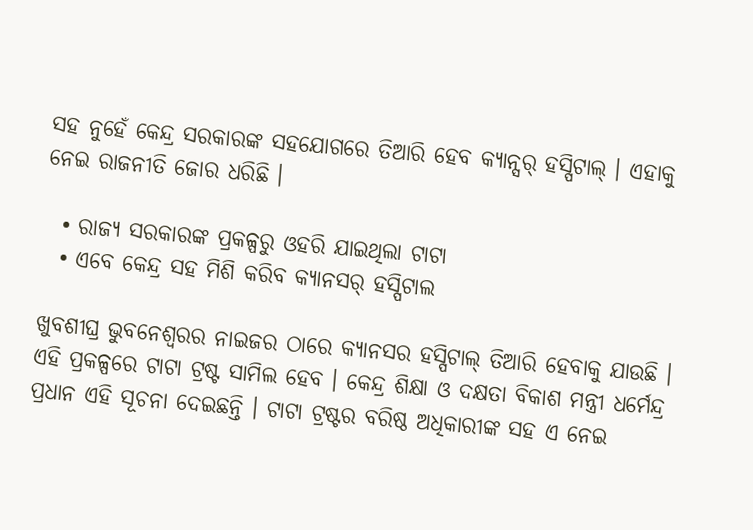ସହ ନୁହେଁ କେନ୍ଦ୍ର ସରକାରଙ୍କ ସହଯୋଗରେ ତିଆରି ହେବ କ୍ୟାନ୍ସର୍ ହସ୍ପିଟାଲ୍ । ଏହାକୁ ନେଇ ରାଜନୀତି ଜୋର ଧରିଛି ।

  • ରାଜ୍ୟ ସରକାରଙ୍କ ପ୍ରକଳ୍ପରୁ ଓହରି ଯାଇଥିଲା ଟାଟା
  • ଏବେ କେନ୍ଦ୍ର ସହ ମିଶି କରିବ କ୍ୟାନସର୍ ହସ୍ପିଟାଲ

ଖୁବଶୀଘ୍ର ଭୁବନେଶ୍ୱରର ନାଇଜର ଠାରେ କ୍ୟାନସର ହସ୍ପିଟାଲ୍ ତିଆରି ହେବାକୁ ଯାଉଛି । ଏହି ପ୍ରକଳ୍ପରେ ଟାଟା ଟ୍ରଷ୍ଟ ସାମିଲ ହେବ । କେନ୍ଦ୍ର ଶିକ୍ଷା ଓ ଦକ୍ଷତା ବିକାଶ ମନ୍ତ୍ରୀ ଧର୍ମେନ୍ଦ୍ର ପ୍ରଧାନ ଏହି ସୂଚନା ଦେଇଛନ୍ତି । ଟାଟା ଟ୍ରଷ୍ଟର ବରିଷ୍ଠ ଅଧିକାରୀଙ୍କ ସହ ଏ ନେଇ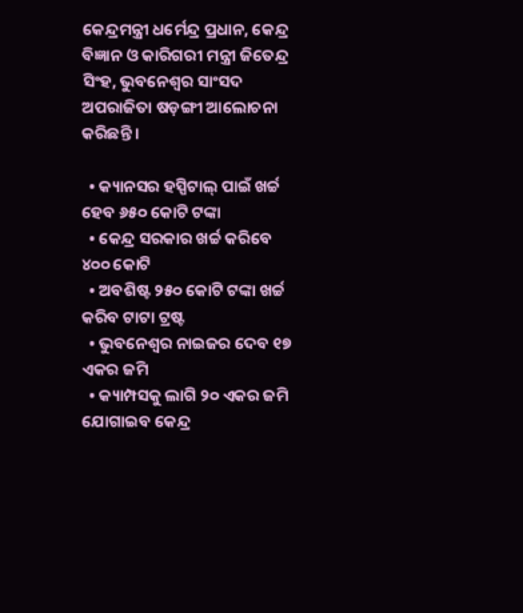କେନ୍ଦ୍ରମନ୍ତ୍ରୀ ଧର୍ମେନ୍ଦ୍ର ପ୍ରଧାନ, କେନ୍ଦ୍ର ବିଜ୍ଞାନ ଓ କାରିଗରୀ ମନ୍ତ୍ରୀ ଜିତେନ୍ଦ୍ର ସିଂହ, ଭୁବନେଶ୍ୱର ସାଂସଦ ଅପରାଜିତା ଷଡ଼ଙ୍ଗୀ ଆଲୋଚନା କରିଛନ୍ତି ।

  • କ୍ୟାନସର ହସ୍ପିଟାଲ୍ ପାଇଁ ଖର୍ଚ୍ଚ ହେବ ୬୫୦ କୋଟି ଟଙ୍କା
  • କେନ୍ଦ୍ର ସରକାର ଖର୍ଚ୍ଚ କରିବେ ୪୦୦ କୋଟି
  • ଅବଶିଷ୍ଟ ୨୫୦ କୋଟି ଟଙ୍କା ଖର୍ଚ୍ଚ କରିବ ଟାଟା ଟ୍ରଷ୍ଟ
  • ଭୁବନେଶ୍ୱର ନାଇଜର ଦେବ ୧୭ ଏକର ଜମି
  • କ୍ୟାମ୍ପସକୁ ଲାଗି ୨୦ ଏକର ଜମି ଯୋଗାଇବ କେନ୍ଦ୍ର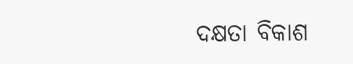ଦକ୍ଷତା ବିକାଶ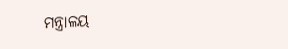ମନ୍ତ୍ରାଳୟ